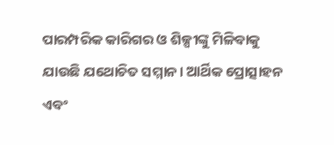ପାରମ୍ପରିକ କାରିଗର ଓ ଶିଳ୍ପୀଙ୍କୁ ମିଳିବାକୁ ଯାଉଛି ଯଥୋଚିତ ସମ୍ମାନ। ଆର୍ଥିକ ପ୍ରୋତ୍ସାହନ ଏବଂ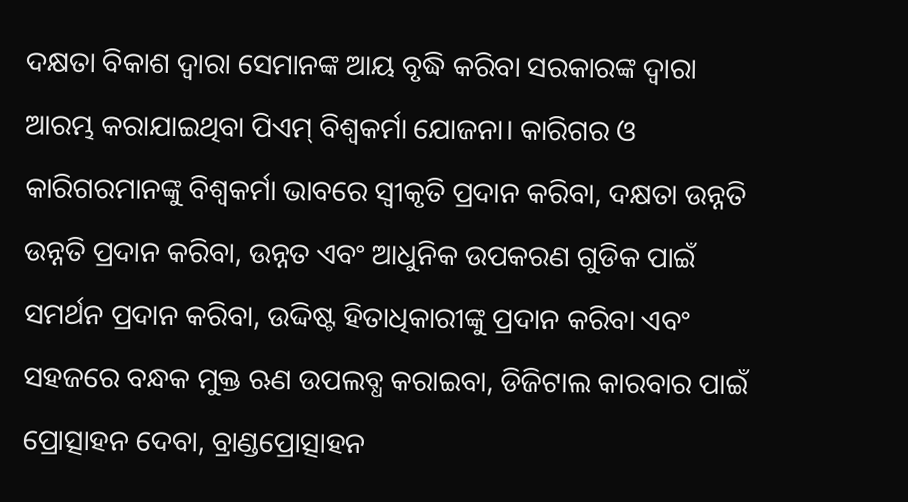ଦକ୍ଷତା ବିକାଶ ଦ୍ୱାରା ସେମାନଙ୍କ ଆୟ ବୃଦ୍ଧି କରିବା ସରକାରଙ୍କ ଦ୍ଵାରା ଆରମ୍ଭ କରାଯାଇଥିବା ପିଏମ୍ ବିଶ୍ୱକର୍ମା ଯୋଜନା। କାରିଗର ଓ କାରିଗରମାନଙ୍କୁ ବିଶ୍ୱକର୍ମା ଭାବରେ ସ୍ୱୀକୃତି ପ୍ରଦାନ କରିବା, ଦକ୍ଷତା ଉନ୍ନତି ଉନ୍ନତି ପ୍ରଦାନ କରିବା, ଉନ୍ନତ ଏବଂ ଆଧୁନିକ ଉପକରଣ ଗୁଡିକ ପାଇଁ ସମର୍ଥନ ପ୍ରଦାନ କରିବା, ଉଦ୍ଦିଷ୍ଟ ହିତାଧିକାରୀଙ୍କୁ ପ୍ରଦାନ କରିବା ଏବଂ ସହଜରେ ବନ୍ଧକ ମୁକ୍ତ ଋଣ ଉପଲବ୍ଧ କରାଇବା, ଡିଜିଟାଲ କାରବାର ପାଇଁ ପ୍ରୋତ୍ସାହନ ଦେବା, ବ୍ରାଣ୍ଡପ୍ରୋତ୍ସାହନ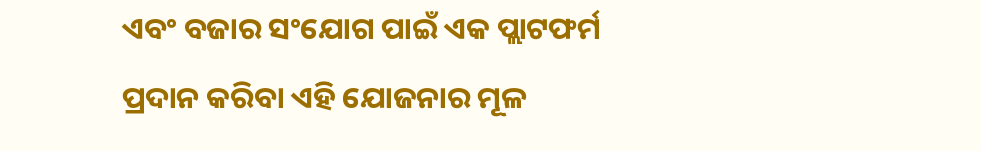ଏବଂ ବଜାର ସଂଯୋଗ ପାଇଁ ଏକ ପ୍ଲାଟଫର୍ମ ପ୍ରଦାନ କରିବା ଏହି ଯୋଜନାର ମୂଳ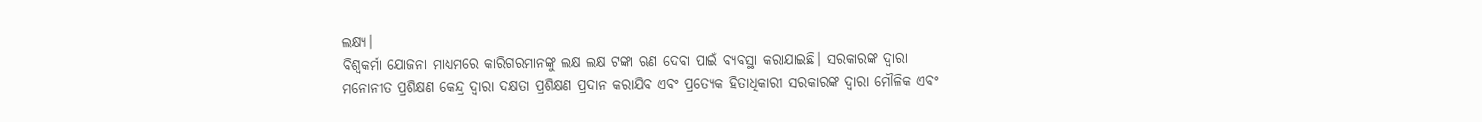ଲକ୍ଷ୍ୟ।
ବିଶ୍ଵକର୍ମା ଯୋଜନା ମାଧ୍ୟମରେ କାରିଗରମାନଙ୍କୁ ଲକ୍ଷ ଲକ୍ଷ ଟଙ୍କା ଋଣ ଦେବା ପାଇଁ ବ୍ୟବସ୍ଥା କରାଯାଇଛି। ସରକାରଙ୍କ ଦ୍ୱାରା ମନୋନୀତ ପ୍ରଶିକ୍ଷଣ କେନ୍ଦ୍ର ଦ୍ୱାରା ଦକ୍ଷତା ପ୍ରଶିକ୍ଷଣ ପ୍ରଦାନ କରାଯିବ ଏବଂ ପ୍ରତ୍ୟେକ ହିତାଧିକାରୀ ସରକାରଙ୍କ ଦ୍ୱାରା ମୌଳିକ ଏବଂ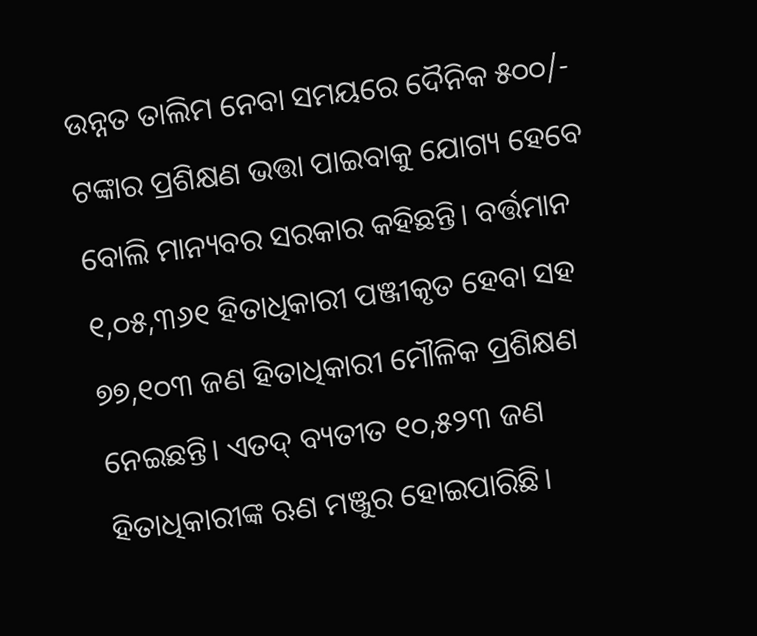ଉନ୍ନତ ତାଲିମ ନେବା ସମୟରେ ଦୈନିକ ୫୦୦/- ଟଙ୍କାର ପ୍ରଶିକ୍ଷଣ ଭତ୍ତା ପାଇବାକୁ ଯୋଗ୍ୟ ହେବେ ବୋଲି ମାନ୍ୟବର ସରକାର କହିଛନ୍ତି। ବର୍ତ୍ତମାନ ୧,୦୫,୩୬୧ ହିତାଧିକାରୀ ପଞ୍ଜୀକୃତ ହେବା ସହ ୭୭,୧୦୩ ଜଣ ହିତାଧିକାରୀ ମୌଳିକ ପ୍ରଶିକ୍ଷଣ ନେଇଛନ୍ତି। ଏତଦ୍ ବ୍ୟତୀତ ୧୦,୫୨୩ ଜଣ ହିତାଧିକାରୀଙ୍କ ଋଣ ମଞ୍ଜୁର ହୋଇପାରିଛି।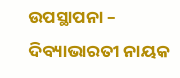ଉପସ୍ଥାପନା – ଦିବ୍ୟାଭାରତୀ ନାୟକ